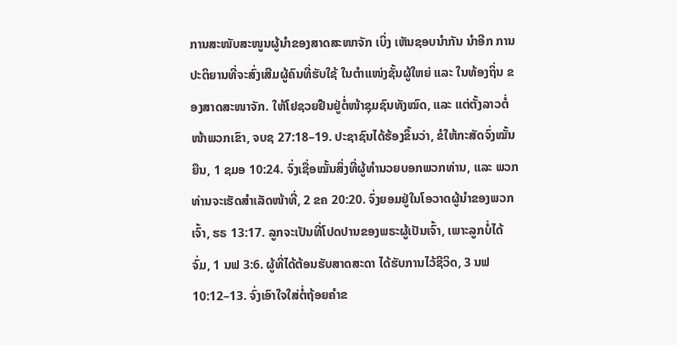ການສະໜັບສະໜູນຜູ້ນຳຂອງສາດສະໜາຈັກ ເບິ່ງ ເຫັນຊອບນຳກັນ ນຳອີກ ການປະຕິຍານທີ່ຈະສົ່ງເສີມຜູ້ຄົນທີ່ຮັບໃຊ້ ໃນຕຳແໜ່ງຊັ້ນຜູ້ໃຫຍ່ ແລະ ໃນທ້ອງຖິ່ນ ຂອງສາດສະໜາຈັກ. ໃຫ້ໂຢຊວຍຢືນຢູ່ຕໍ່ໜ້າຊຸມຊົນທັງໝົດ, ແລະ ແຕ່ຕັ້ງລາວຕໍ່ໜ້າພວກເຂົາ, ຈບຊ 27:18–19. ປະຊາຊົນໄດ້ຮ້ອງຂຶ້ນວ່າ, ຂໍໃຫ້ກະສັດຈົ່ງໝັ້ນຍືນ, 1 ຊມອ 10:24. ຈົ່ງເຊື່ອໝັ້ນສິ່ງທີ່ຜູ້ທຳນວຍບອກພວກທ່ານ, ແລະ ພວກທ່ານຈະເຮັດສຳເລັດໜ້າທີ່, 2 ຂຄ 20:20. ຈົ່ງຍອມຢູ່ໃນໂອວາດຜູ້ນຳຂອງພວກເຈົ້າ, ຮຣ 13:17. ລູກຈະເປັນທີ່ໂປດປານຂອງພຣະຜູ້ເປັນເຈົ້າ, ເພາະລູກບໍ່ໄດ້ຈົ່ມ, 1 ນຟ 3:6. ຜູ້ທີ່ໄດ້ຕ້ອນຮັບສາດສະດາ ໄດ້ຮັບການໄວ້ຊີວິດ, 3 ນຟ 10:12–13. ຈົ່ງເອົາໃຈໃສ່ຕໍ່ຖ້ອຍຄຳຂ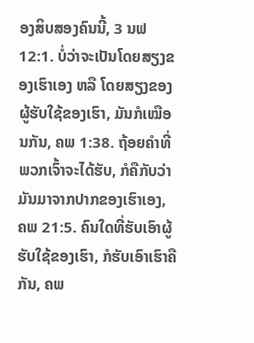ອງສິບສອງຄົນນີ້, 3 ນຟ 12:1. ບໍ່ວ່າຈະເປັນໂດຍສຽງຂອງເຮົາເອງ ຫລື ໂດຍສຽງຂອງຜູ້ຮັບໃຊ້ຂອງເຮົາ, ມັນກໍເໝືອນກັນ, ຄພ 1:38. ຖ້ອຍຄຳທີ່ພວກເຈົ້າຈະໄດ້ຮັບ, ກໍຄືກັບວ່າມັນມາຈາກປາກຂອງເຮົາເອງ, ຄພ 21:5. ຄົນໃດທີ່ຮັບເອົາຜູ້ຮັບໃຊ້ຂອງເຮົາ, ກໍຮັບເອົາເຮົາຄືກັນ, ຄພ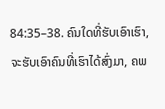84:35–38. ຄົນໃດທີ່ຮັບເອົາເຮົາ, ຈະຮັບເອົາຄົນທີ່ເຮົາໄດ້ສົ່ງມາ, ຄພ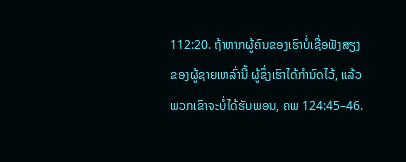112:20. ຖ້າຫາກຜູ້ຄົນຂອງເຮົາບໍ່ເຊື່ອຟັງສຽງຂອງຜູ້ຊາຍເຫລົ່ານີ້ ຜູ້ຊຶ່ງເຮົາໄດ້ກຳນົດໄວ້, ແລ້ວພວກເຂົາຈະບໍ່ໄດ້ຮັບພອນ, ຄພ 124:45–46.